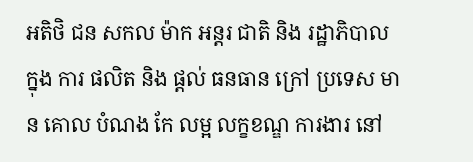អតិថិ ជន សកល ម៉ាក អន្តរ ជាតិ និង រដ្ឋាភិបាល ក្នុង ការ ផលិត និង ផ្តល់ ធនធាន ក្រៅ ប្រទេស មាន គោល បំណង កែ លម្អ លក្ខខណ្ឌ ការងារ នៅ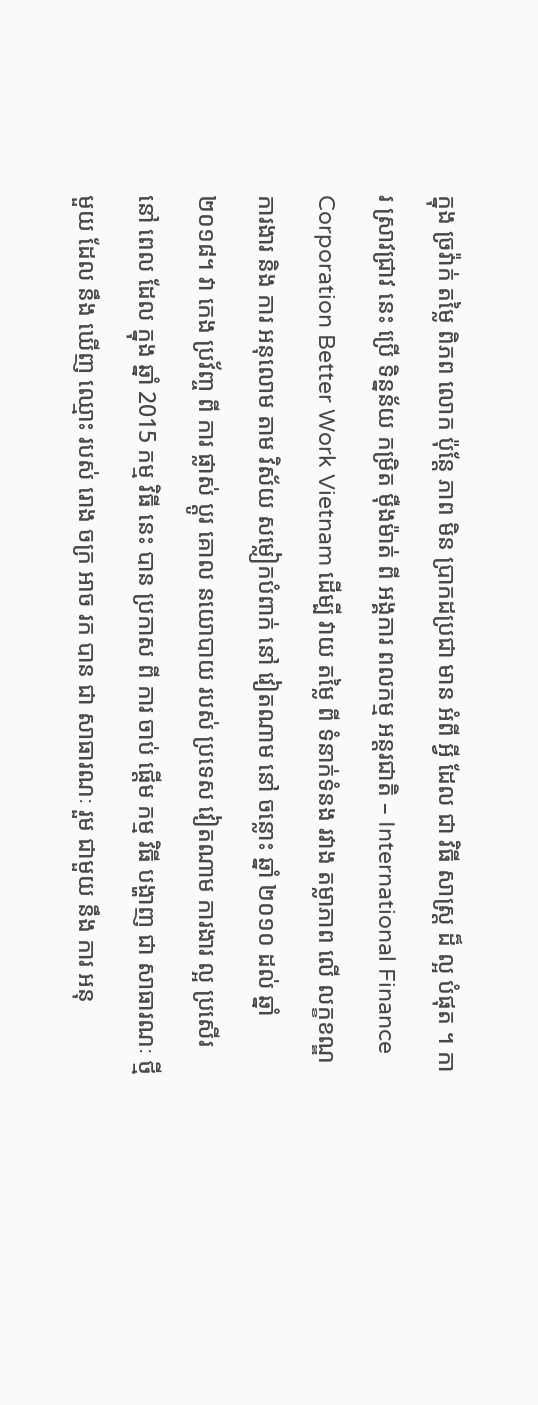ក្នុង ច្រវ៉ាក់ តម្លៃ ពិភព លោក ប៉ុន្តែ ភាព មិន ប្រាកដប្រជា មាន អំពី អ្វី ដែល ជា វិធី សាស្ត្រ ដ៏ ល្អ បំផុត ។ ការ ស្រាវជ្រាវ នេះ ប្រើ ទិន្នន័យ កម្រិត ម៉ឺងម៉ាត់ ពី អង្គការ ពលកម្ម អន្តរជាតិ – International Finance Corporation Better Work Vietnam ដើម្បី វាយ តម្លៃ ពី ទំនាក់ទំនង រវាង តម្លាភាព លើ លក្ខខណ្ឌ ការងារ និង ការ អនុលោម តាម វិស័យ សម្លៀកបំពាក់ នៅ វៀតណាម នៅ ចន្លោះ ឆ្នាំ ២០១០ ដល់ ឆ្នាំ ២០១៨។ វា កេង ប្រវ័ញ្ច ពី ការ ផ្លាស់ ប្តូរ គោល នយោបាយ របស់ ប្រទេស វៀតណាម ការងារ ល្អ ប្រសើរ នៅ ពេល ដែល ក្នុង ឆ្នាំ 2015 កម្ម វិធី នេះ បាន ប្រកាស ពី ការ ចាប់ ផ្តើម កម្ម វិធី បង្ហាញ ជា សាធារណៈ ថ្មី មួយ ដែល នឹង ឃើញ ឈ្មោះ របស់ រោង ចក្រ អាច រក បាន ជា សាធារណៈ រួម ជាមួយ នឹង ការ អនុ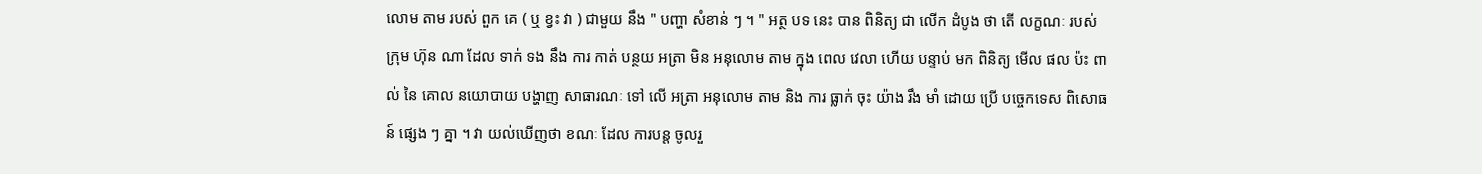លោម តាម របស់ ពួក គេ ( ឬ ខ្វះ វា ) ជាមួយ នឹង " បញ្ហា សំខាន់ ៗ ។ " អត្ថ បទ នេះ បាន ពិនិត្យ ជា លើក ដំបូង ថា តើ លក្ខណៈ របស់ ក្រុម ហ៊ុន ណា ដែល ទាក់ ទង នឹង ការ កាត់ បន្ថយ អត្រា មិន អនុលោម តាម ក្នុង ពេល វេលា ហើយ បន្ទាប់ មក ពិនិត្យ មើល ផល ប៉ះ ពាល់ នៃ គោល នយោបាយ បង្ហាញ សាធារណៈ ទៅ លើ អត្រា អនុលោម តាម និង ការ ធ្លាក់ ចុះ យ៉ាង រឹង មាំ ដោយ ប្រើ បច្ចេកទេស ពិសោធន៍ ផ្សេង ៗ គ្នា ។ វា យល់ឃើញថា ខណៈ ដែល ការបន្ត ចូលរួ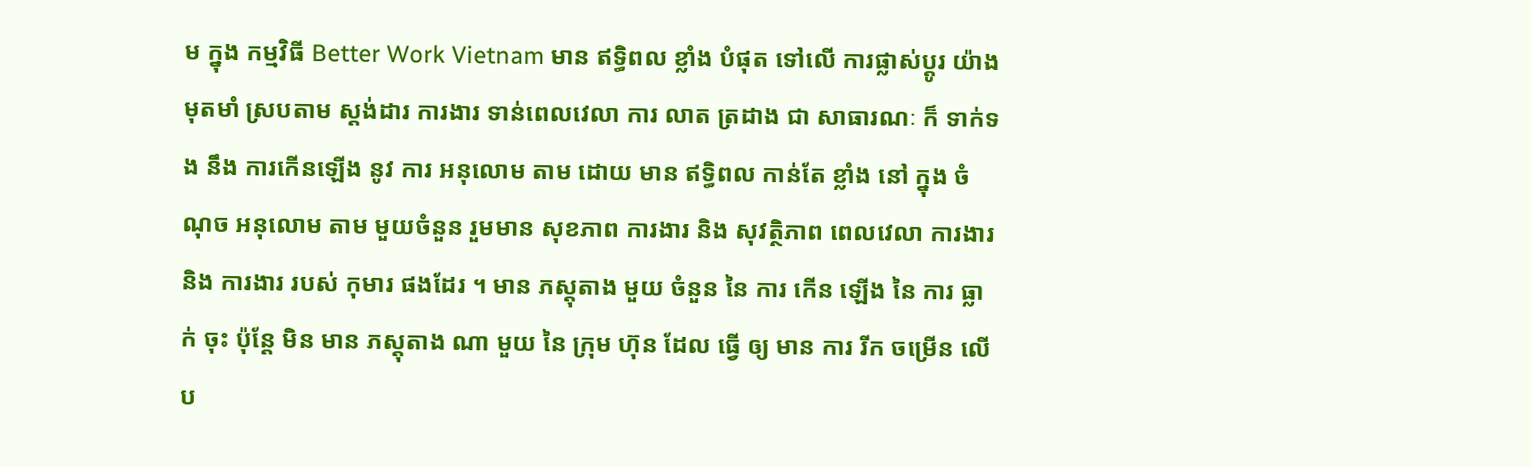ម ក្នុង កម្មវិធី Better Work Vietnam មាន ឥទ្ធិពល ខ្លាំង បំផុត ទៅលើ ការផ្លាស់ប្តូរ យ៉ាង មុតមាំ ស្របតាម ស្តង់ដារ ការងារ ទាន់ពេលវេលា ការ លាត ត្រដាង ជា សាធារណៈ ក៏ ទាក់ទង នឹង ការកើនឡើង នូវ ការ អនុលោម តាម ដោយ មាន ឥទ្ធិពល កាន់តែ ខ្លាំង នៅ ក្នុង ចំណុច អនុលោម តាម មួយចំនួន រួមមាន សុខភាព ការងារ និង សុវត្ថិភាព ពេលវេលា ការងារ និង ការងារ របស់ កុមារ ផងដែរ ។ មាន ភស្តុតាង មួយ ចំនួន នៃ ការ កើន ឡើង នៃ ការ ធ្លាក់ ចុះ ប៉ុន្តែ មិន មាន ភស្តុតាង ណា មួយ នៃ ក្រុម ហ៊ុន ដែល ធ្វើ ឲ្យ មាន ការ រីក ចម្រើន លើ ប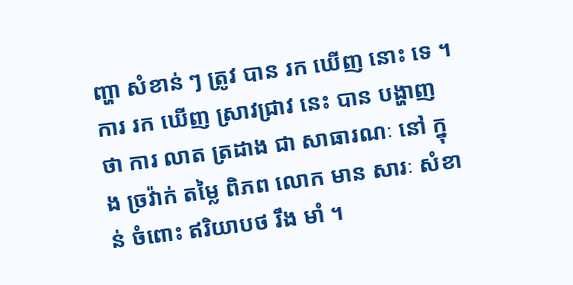ញ្ហា សំខាន់ ៗ ត្រូវ បាន រក ឃើញ នោះ ទេ ។ ការ រក ឃើញ ស្រាវជ្រាវ នេះ បាន បង្ហាញ ថា ការ លាត ត្រដាង ជា សាធារណៈ នៅ ក្នុង ច្រវ៉ាក់ តម្លៃ ពិភព លោក មាន សារៈ សំខាន់ ចំពោះ ឥរិយាបថ រឹង មាំ ។